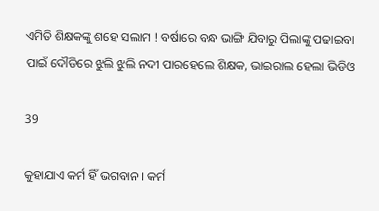ଏମିତି ଶିକ୍ଷକଙ୍କୁ ଶହେ ସଲାମ ! ବର୍ଷାରେ ବନ୍ଧ ଭାଙ୍ଗି ଯିବାରୁ ପିଲାଙ୍କୁ ପଢାଇବା ପାଇଁ ଦୌଡିରେ ଝୁଲି ଝୁଲି ନଦୀ ପାରହେଲେ ଶିକ୍ଷକ, ଭାଇରାଲ ହେଲା ଭିଡିଓ

39

କୁହାଯାଏ କର୍ମ ହିଁ ଭଗବାନ । କର୍ମ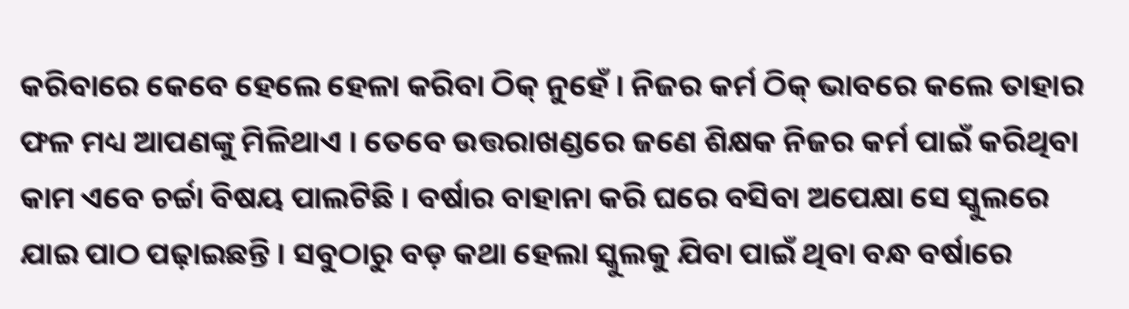କରିବାରେ କେବେ ହେଲେ ହେଳା କରିବା ଠିକ୍ ନୁହେଁ । ନିଜର କର୍ମ ଠିକ୍ ଭାବରେ କଲେ ତାହାର ଫଳ ମଧ୍ୟ ଆପଣଙ୍କୁ ମିଳିଥାଏ । ତେବେ ଉତ୍ତରାଖଣ୍ଡରେ ଜଣେ ଶିକ୍ଷକ ନିଜର କର୍ମ ପାଇଁ କରିଥିବା କାମ ଏବେ ଚର୍ଚ୍ଚା ବିଷୟ ପାଲଟିଛି । ବର୍ଷାର ବାହାନା କରି ଘରେ ବସିବା ଅପେକ୍ଷା ସେ ସ୍କୁଲରେ ଯାଇ ପାଠ ପଢ଼ାଇଛନ୍ତି । ସବୁଠାରୁ ବଡ଼ କଥା ହେଲା ସ୍କୁଲକୁ ଯିବା ପାଇଁ ଥିବା ବନ୍ଧ ବର୍ଷାରେ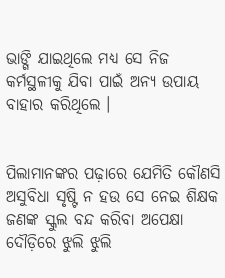ଭାଙ୍ଗି ଯାଇଥିଲେ ମଧ୍ୟ ସେ ନିଜ କର୍ମସ୍ଥଳୀକୁ ଯିବା ପାଇଁ ଅନ୍ୟ ଉପାୟ ବାହାର କରିଥିଲେ ।


ପିଲାମାନଙ୍କର ପଢ଼ାରେ ଯେମିତି କୌଣସି ଅସୁବିଧା ସୃଷ୍ଟି ନ ହଉ ସେ ନେଇ ଶିକ୍ଷକ ଜଣଙ୍କ ସ୍କୁଲ ବନ୍ଦ କରିବା ଅପେକ୍ଷା ଦୌଡ଼ିରେ ଝୁଲି ଝୁଲି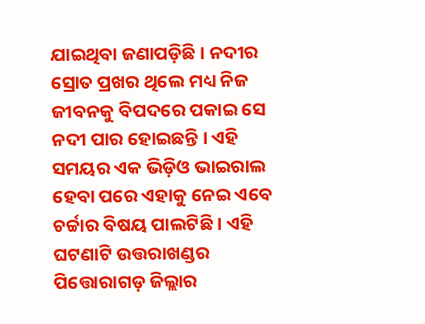ଯାଇଥିବା ଜଣାପଡ଼ିଛି । ନଦୀର ସ୍ରୋତ ପ୍ରଖର ଥିଲେ ମଧ୍ୟ ନିଜ ଜୀବନକୁ ବିପଦରେ ପକାଇ ସେ ନଦୀ ପାର ହୋଇଛନ୍ତି । ଏହି ସମୟର ଏକ ଭିଡ଼ିଓ ଭାଇରାଲ ହେବା ପରେ ଏହାକୁ ନେଇ ଏବେ ଚର୍ଚ୍ଚାର ବିଷୟ ପାଲଟିଛି । ଏହି ଘଟଣାଟି ଉତ୍ତରାଖଣ୍ଡର ପିତ୍ତୋରାଗଡ଼ ଜିଲ୍ଲାର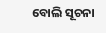ବୋଲି ସୂଚନା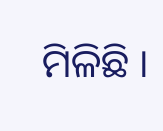ମିଳିଛି ।